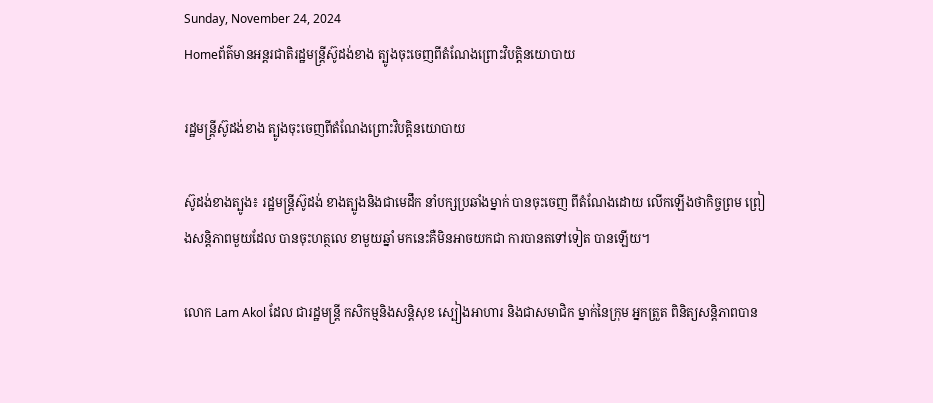Sunday, November 24, 2024
Homeព័ត៌មានអន្តរជាតិរដ្ឋមន្ត្រីស៊ូដង់ខាង ត្បូងចុះចេញពីតំណែងព្រោះវិបត្តិនយោបាយ

រដ្ឋមន្ត្រីស៊ូដង់ខាង ត្បូងចុះចេញពីតំណែងព្រោះវិបត្តិនយោបាយ

ស៊ូដង់ខាងត្បូង៖ រដ្ឋមន្ត្រីស៊ូដង់ ខាងត្បូងនិងជាមេដឹក នាំបក្សប្រឆាំងម្នាក់ បានចុះចេញ ពីតំណែងដោយ លើកឡើងថាកិច្ចព្រម ព្រៀងសន្តិភាពមួយដែល បានចុះហត្ថលេ ខាមួយឆ្នាំ មកនេះគឺមិនអាចយកជា ការបានតទៅទៀត បានឡើយ។

លោក Lam Akol ដែល ជារដ្ឋមន្ត្រី កសិកម្មនិងសន្តិសុខ ស្បៀងអាហារ និងជាសមាជិក ម្នាក់នៃក្រុម អ្នកត្រួត ពិនិត្យសន្តិភាពបាន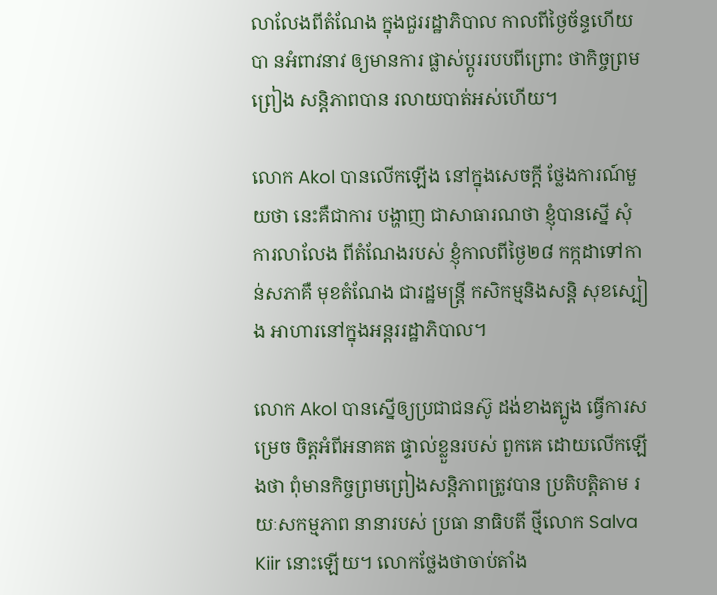លាលែងពីតំណែង ក្នុងជួររដ្ឋាភិបាល កាលពីថ្ងៃច័ន្ទហើយបា នអំពាវនាវ ឲ្យមានការ ផ្លាស់ប្តូររបបពីព្រោះ ថាកិច្ចព្រមព្រៀង សន្តិភាពបាន រលាយបាត់អស់ហើយ។

លោក Akol បានលើកឡើង នៅក្នុងសេចក្តី ថ្លែងការណ៍មួយថា នេះគឺជាការ បង្ហាញ ជាសាធារណថា ខ្ញុំបានស្នើ សុំការលាលែង ពីតំណែងរបស់ ខ្ញុំកាលពីថ្ងៃ២៨ កក្កដាទៅកាន់សភាគឺ មុខតំណែង ជារដ្ឋមន្ត្រី កសិកម្មនិងសន្តិ សុខស្បៀង អាហារនៅក្នុងអន្តររដ្ឋាភិបាល។

លោក Akol បានស្នើឲ្យប្រជាជនស៊ូ ដង់ខាងត្បូង ធ្វើការសម្រេច ចិត្តអំពីអនាគត ផ្ទាល់ខ្លួនរបស់ ពួកគេ ដោយលើកឡើងថា ពុំមានកិច្ចព្រមព្រៀងសន្តិភាពត្រូវបាន ប្រតិបត្តិតាម រយៈសកម្មភាព នានារបស់ ប្រធា នាធិបតី ថ្មីលោក Salva Kiir នោះឡើយ។ លោកថ្លែងថាចាប់តាំង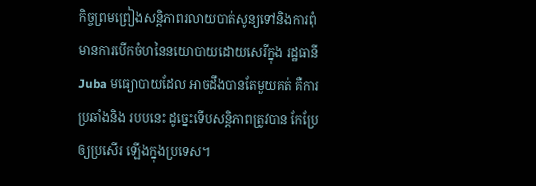កិច្ចព្រមព្រៀងសន្តិភាពរលាយបាត់សូន្យទៅនិងការពុំមានការបើកចំហនៃនយោបាយដោយសេរីក្នុង រដ្ឋធានី Juba មធ្យោបាយដែល អាចដឹងបានតែមួយគត់ គឺការប្រឆាំងនិង របបនេះ ដូច្នេះទើបសន្តិភាពត្រូវបាន កែប្រែឲ្យប្រសើរ ឡើងក្នុងប្រទេស។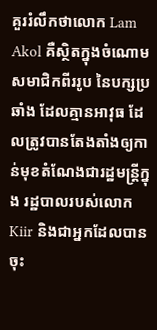គួររំលឹកថាលោក Lam Akol គឺស្ថិតក្នុងចំណោម សមាជិកពីររូប នៃបក្សប្រឆាំង ដែលគ្មានអាវុធ ដែលត្រូវបានតែងតាំងឲ្យកាន់មុខតំណែងជារដ្ឋមន្ត្រីក្នុង រដ្ឋបាលរបស់លោក Kiir និងជាអ្នកដែលបាន ចុះ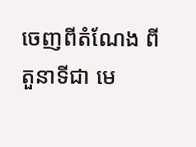ចេញពីតំណែង ពីតួនាទីជា មេ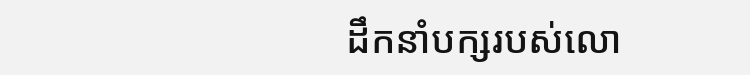ដឹកនាំបក្សរបស់លោ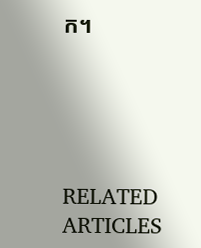ក។





RELATED ARTICLES